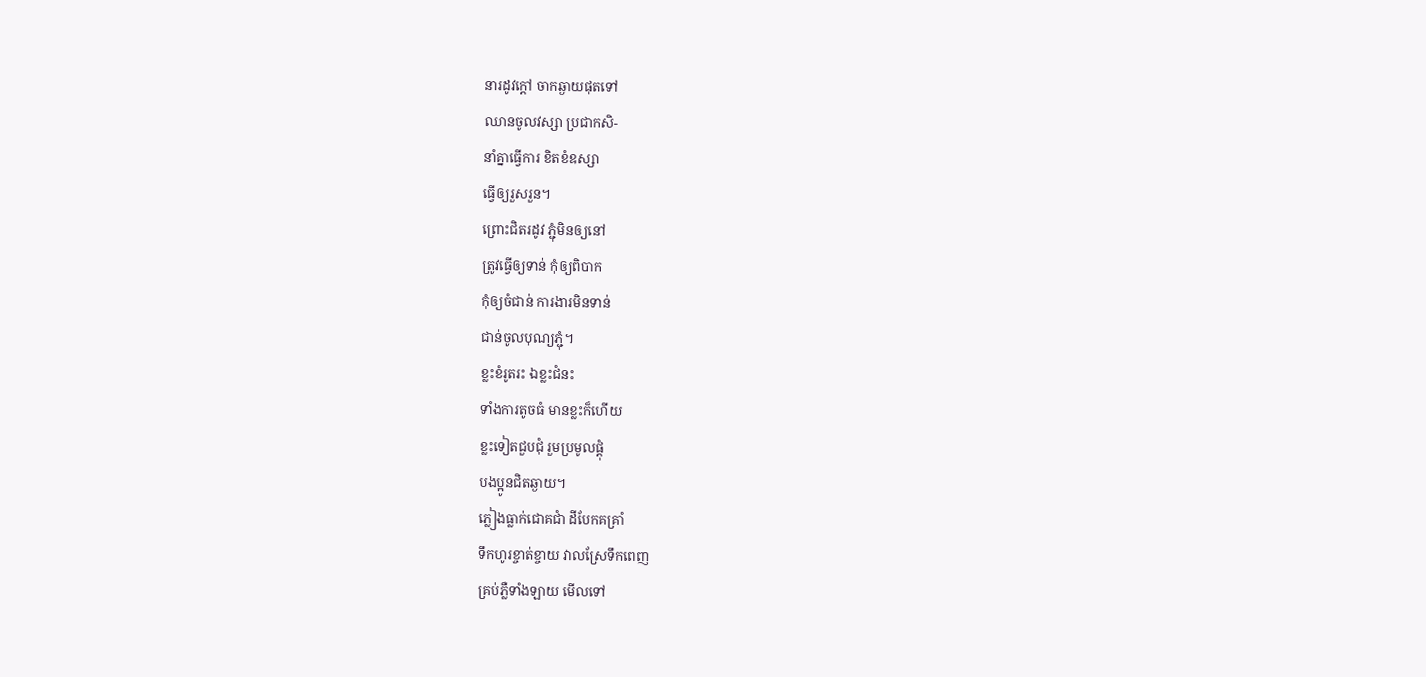នារដូវក្ដៅ ចាកឆ្ងាយផុតទៅ
ឈានចូលវស្សា ប្រជាកសិ-
នាំគ្នាធ្វើការ ខិតខំឧស្សា
ធ្វើឲ្យរួសរួន។
ព្រោះជិតរដូវ ភ្ជុំមិនឲ្យនៅ
ត្រូវធ្វើឲ្យទាន់ កុំឲ្យពិបាក
កុំឲ្យចំជាន់ ការងារមិនទាន់
ជាន់ចូលបុណ្យភ្ជុំ។
ខ្លះខំរូតរះ ឯខ្លះជំនះ
ទាំងការតូចធំ មានខ្លះក៏ហើយ
ខ្លះទៀតជួបជុំ រួមប្រមូលផ្ដុំ
បងប្អូនជិតឆ្ងាយ។
ភ្លៀងធ្លាក់ជោគជាំ ដីបែកគគ្រាំ
ទឹកហូរខ្ចាត់ខ្ចាយ វាលស្រែទឹកពេញ
គ្រប់ភ្លឺទាំងឡាយ មើលទៅ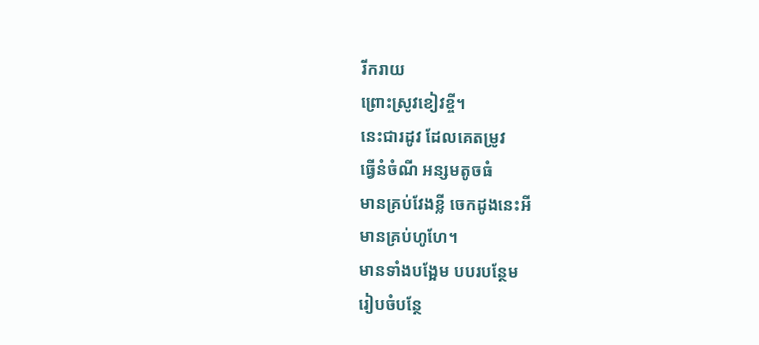រីករាយ
ព្រោះស្រូវខៀវខ្ចី។
នេះជារដូវ ដែលគេតម្រូវ
ធ្វើនំចំណី អន្សមតូចធំ
មានគ្រប់វែងខ្លី ចេកដូងនេះអី
មានគ្រប់ហូហែ។
មានទាំងបង្អែម បបរបន្ថែម
រៀបចំបន្ថែ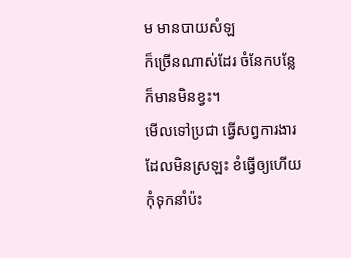ម មានបាយសំឡ
ក៏ច្រើនណាស់ដែរ ចំនែកបន្លែ
ក៏មានមិនខ្វះ។
មើលទៅប្រជា ធ្វើសព្វការងារ
ដែលមិនស្រឡះ ខំធ្វើឲ្យហើយ
កុំទុកនាំប៉ះ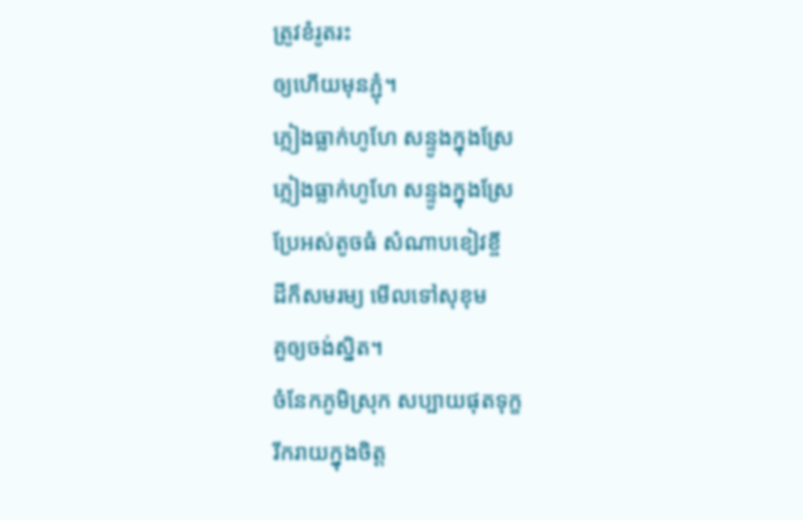ត្រូវខំរូតរះ
ឲ្យហើយមុនភ្ជុំ។
ភ្លៀងធ្លាក់ហូហែ សន្ទូងក្នុងស្រែ
ភ្លៀងធ្លាក់ហូហែ សន្ទូងក្នុងស្រែ
ប្រែអស់តូចធំ សំណាបខៀវខ្ចី
ដីក៏សមរម្យ មើលទៅសុខុម
គួឲ្យចង់ស្និត។
ចំនែកភូមិស្រុក សប្បាយផុតទុក្ខ
រីករាយក្នុងចិត្ត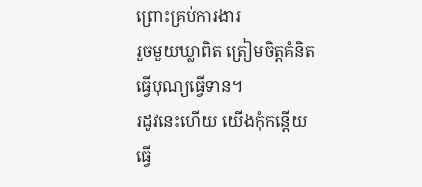ព្រោះគ្រប់ការងារ
រួចមួយឃ្លាពិត ត្រៀមចិត្តគំនិត
ធ្វើបុណ្យធ្វើទាន។
រដូវនេះហើយ យើងកុំកន្ដើយ
ធ្វើ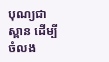បុណ្យជាស្ពាន ដើម្បីចំលង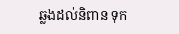ឆ្លងដល់និពាន ទុក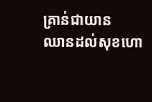គ្រាន់ជាយាន
ឈានដល់សុខហោ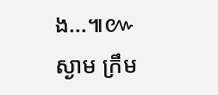ង...៕៚
ស្ងាម ក្រឹម